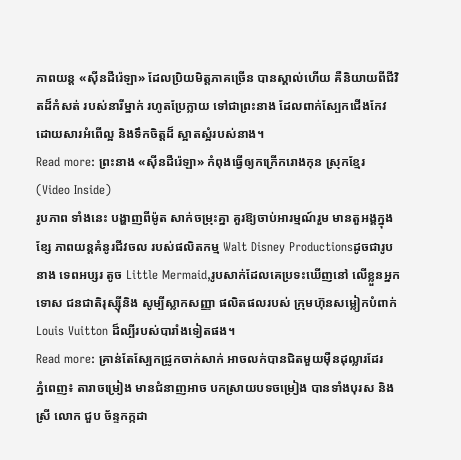ភាពយន្ត «ស៊ីនដឺរ៉េឡា» ដែលប្រិយមិត្តភាគច្រើន បានស្គាល់ហើយ គឺនិយាយពីជីវិតដ៏កំសត់ របស់នារីម្នាក់ រហូតប្រែក្លាយ ទៅជាព្រះនាង ដែលពាក់ស្បែកជើងកែវ ដោយសារអំពើល្អ និងទឹកចិត្តដ៏ ស្អាតស្អំរបស់នាង។
Read more: ព្រះនាង «ស៊ីនដឺរ៉េឡា» កំពុងធ្វើឲ្យកក្រើករោងកុន ស្រុកខ្មែរ (Video Inside)
រូបភាព ទាំងនេះ បង្ហាញពីម៉ូត សាក់ចម្រុះគ្នា គួរឱ្យចាប់អារម្មណ៍រួម មានតួអង្គក្នុងខ្សែ ភាពយន្ដគំនូរជីវចល របស់ផលិតកម្ម Walt Disney Productionsដូចជារូបនាង ទេពអប្សរ តូច Little Mermaid,រូបសាក់ដែលគេប្រទះឃើញនៅ លើខ្លួនអ្នកទោស ជនជាតិរុស្ស៊ីនិង សូម្បីស្លាកសញ្ញា ផលិតផលរបស់ ក្រុមហ៊ុនសម្លៀកបំពាក់ Louis Vuitton ដ៏ល្បីរបស់បារាំងទៀតផង។
Read more: គ្រាន់តែស្បែកជ្រូកចាក់សាក់ អាចលក់បានជិតមួយម៉ឺនដុល្លារដែរ
ភ្នំពេញ៖ តារាចម្រៀង មានជំនាញអាច បកស្រាយបទចម្រៀង បានទាំងបុរស និងស្រី លោក ជួប ច័ន្ទកក្កដា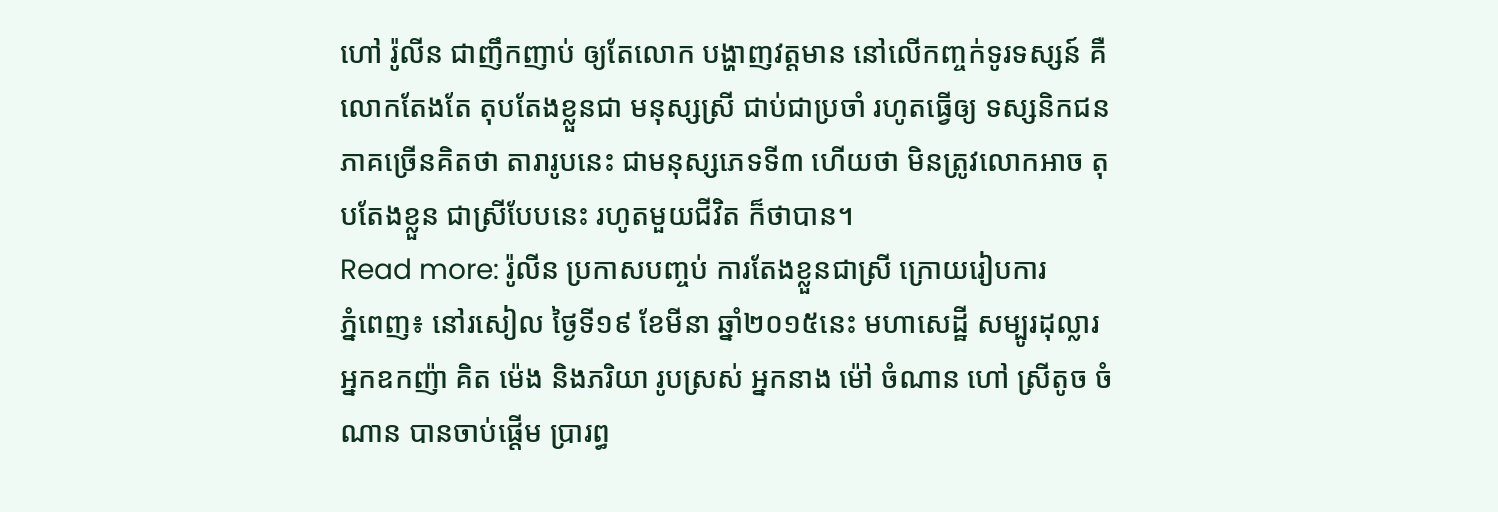ហៅ រ៉ូលីន ជាញឹកញាប់ ឲ្យតែលោក បង្ហាញវត្តមាន នៅលើកញ្ចក់ទូរទស្សន៍ គឺលោកតែងតែ តុបតែងខ្លួនជា មនុស្សស្រី ជាប់ជាប្រចាំ រហូតធ្វើឲ្យ ទស្សនិកជន ភាគច្រើនគិតថា តារារូបនេះ ជាមនុស្សភេទទី៣ ហើយថា មិនត្រូវលោកអាច តុបតែងខ្លួន ជាស្រីបែបនេះ រហូតមួយជីវិត ក៏ថាបាន។
Read more: រ៉ូលីន ប្រកាសបញ្ចប់ ការតែងខ្លួនជាស្រី ក្រោយរៀបការ
ភ្នំពេញ៖ នៅរសៀល ថ្ងៃទី១៩ ខែមីនា ឆ្នាំ២០១៥នេះ មហាសេដ្ឋី សម្បូរដុល្លារ អ្នកឧកញ៉ា គិត ម៉េង និងភរិយា រូបស្រស់ អ្នកនាង ម៉ៅ ចំណាន ហៅ ស្រីតូច ចំណាន បានចាប់ផ្តើម ប្រារព្ធ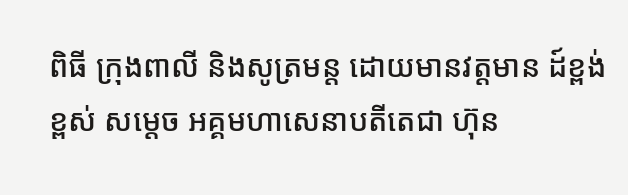ពិធី ក្រុងពាលី និងសូត្រមន្ត ដោយមានវត្តមាន ដ៍ខ្ពង់ខ្ពស់ សម្តេច អគ្គមហាសេនាបតីតេជា ហ៊ុន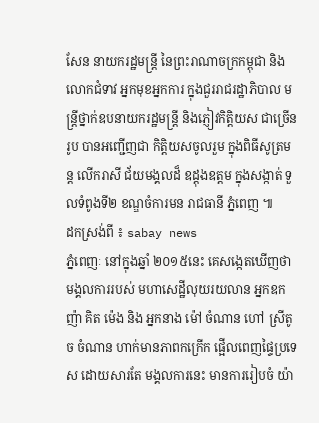សែន នាយករដ្ឋមន្ត្រី នៃព្រះរាណាចក្រកម្ពុជា និង លោកជំទាវ អ្នកមុខអ្នកការ ក្នុងជួររាជរដ្ឋាភិបាល មន្រ្តីថ្នាក់ឧបនាយករដ្ឋមន្រ្តី និងភ្ញៀវកិត្តិយស ជាច្រើនរូប បានអញ្ជើញជា កិត្តិយសចូលរួម ក្នុងពិធីសូត្រមន្ត លើករាសី ជ័យមង្គលដ៏ ឧដ្ដុងឧត្តម ក្នុងសង្កាត់ ទួលទំពូងទី២ ខណ្ឌចំការមន រាជធានី ភ្នំពេញ ៕
ដកស្រង់ពី ៖ sabay news
ភ្នំពេញៈ នៅក្នុងឆ្នាំ ២០១៥នេះ គេសង្កេតឃើញថា មង្គលការរបស់ មហាសេដ្ឋីលុយរយលាន អ្នកឧកញ៉ា គិត ម៉េង និង អ្នកនាង ម៉ៅ ចំណាន ហៅ ស្រីតូច ចំណាន ហាក់មានភាពកក្រើក ផ្អើលពេញផ្ទៃប្រទេស ដោយសារតែ មង្គលការនេះ មានការរៀបចំ យ៉ា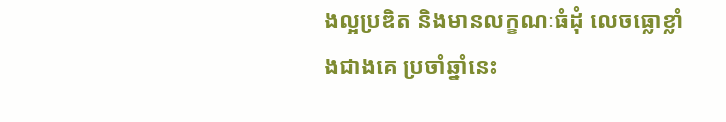ងល្អប្រឌិត និងមានលក្ខណៈធំដុំ លេចធ្លោខ្លាំងជាងគេ ប្រចាំឆ្នាំនេះ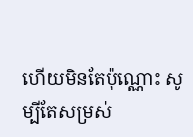ហើយមិនតែប៉ុណ្ណោះ សូម្បីតែសម្រស់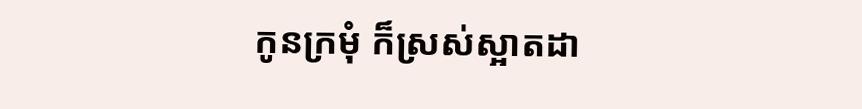កូនក្រមុំ ក៏ស្រស់ស្អាតដា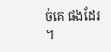ច់គេ ផងដែរ ។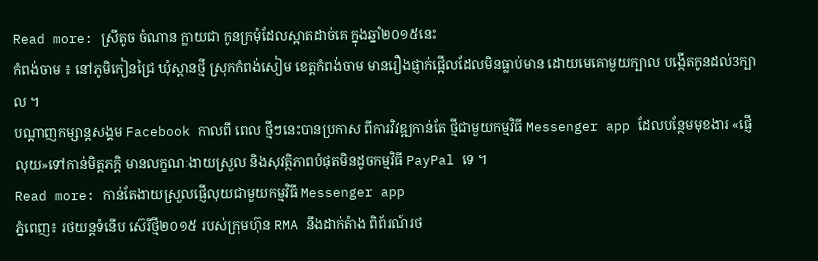Read more: ស្រីតូច ចំណាន ក្លាយជា កូនក្រមុំដែលស្អាតដាច់គេ ក្នុងឆ្នាំ២០១៥នេះ
កំពង់ចាម ៖ នៅភូមិកៀនជ្រៃ ឃុំស្ពានថ្មី ស្រុកកំពង់សៀម ខេត្តកំពង់ចាម មានរឿងផ្ញាក់ផ្អើលដែលមិនធ្លាប់មាន ដោយមេគោមួយក្បាល បង្កើតកូនដល់3ក្បាល ។
បណ្តាញកម្សាន្តសង្គម Facebook កាលពី ពេល ថ្មីៗនេះបានប្រកាស ពីការវិវឌ្ឍកាន់តែ ថ្មីជាមួយកម្មវិធី Messenger app ដែលបន្ថែមមុខងារ «ផ្ញើលុយ»ទៅកាន់មិត្តភក្តិ មានលក្ខណៈងាយស្រួល និងសុវត្ថិភាពបំផុតមិនដូចកម្មវិធី PayPal ទេ ។
Read more: កាន់តែងាយស្រួលផ្ញើលុយជាមួយកម្មវិធី Messenger app
ភ្នំពេញ៖ រថយន្តទំនើប ស៊េរីថ្មី២០១៥ របស់ក្រុមហ៊ុន RMA នឹងដាក់តំាង ពិព័រណ៍រថ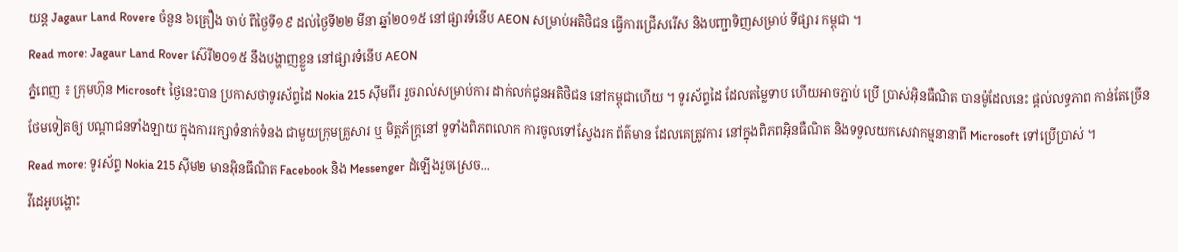យន្ត Jagaur Land Rovere ចំនួន ៦គ្រឿង ចាប់ ពីថ្ងៃទី១៩ ដល់ថ្ងៃទី២២ មីនា ឆ្នាំ២០១៥ នៅផ្សារទំនើប AEON សម្រាប់អតិថិជន ធ្វើការជ្រើសរើស និងបញ្ជាទិញសម្រាប់ ទីផ្សារ កម្ពុជា ។
Read more: Jagaur Land Rover ស៊េរី២០១៥ នឹងបង្ហាញខ្លួន នៅផ្សារទំនើប AEON
ភ្នំពេញ ៖ ក្រុមហ៊ុន Microsoft ថ្ងៃនេះបាន ប្រកាសថាទូរស័ព្ទដៃ Nokia 215 ស៊ីមពីរ រួចរាល់សម្រាប់ការ ដាក់លក់ជូនអតិថិជន នៅកម្ពុជាហើយ ។ ទូរស័ព្ទដៃ ដែលតម្លៃទាប ហើយអាចភ្ជាប់ ប្រើ ប្រាស់អ៊ិនធឺណិត បានម៉ូដែលនេះ ផ្តល់លទ្ធភាព កាន់តែច្រើន ថែមទៀតឲ្យ បណ្តាជនទាំងឡាយ ក្នុងការរក្សាទំនាក់ទំនង ជាមួយក្រុមគ្រួសារ ឬ មិត្តភ័ក្រ្តនៅ ទូទាំងពិភពលោក ការចូលទៅស្វែងរក ព័ត៌មាន ដែលគេត្រូវការ នៅក្នុងពិភពអ៊ិនធឺណិត និងទទួលយកសេវាកម្មនានាពី Microsoft ទៅប្រើប្រាស់ ។
Read more: ទូរស័ព្ទ Nokia 215 ស៊ីម២ មានអ៊ិនធឹណិត Facebook និង Messenger ដំឡើងរួចស្រេច...
វីដេអូបង្ហោះ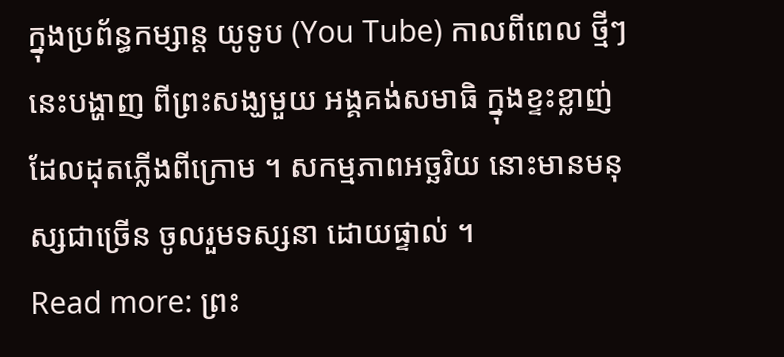ក្នុងប្រព័ន្ធកម្សាន្ត យូទូប (You Tube) កាលពីពេល ថ្មីៗនេះបង្ហាញ ពីព្រះសង្ឃមួយ អង្គគង់សមាធិ ក្នុងខ្ទះខ្លាញ់ ដែលដុតភ្លើងពីក្រោម ។ សកម្មភាពអច្ឆរិយ នោះមានមនុស្សជាច្រើន ចូលរួមទស្សនា ដោយផ្ទាល់ ។
Read more: ព្រះ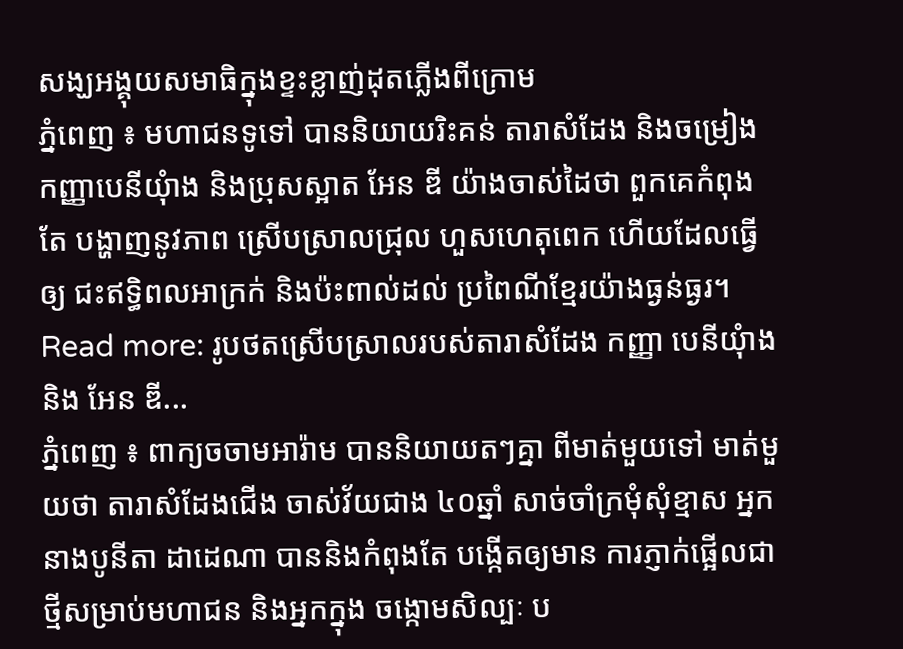សង្ឃអង្គុយសមាធិក្នុងខ្ទះខ្លាញ់ដុតភ្លើងពីក្រោម
ភ្នំពេញ ៖ មហាជនទូទៅ បាននិយាយរិះគន់ តារាសំដែង និងចម្រៀងកញ្ញាបេនីយុំាង និងប្រុសស្អាត អែន ឌី យ៉ាងចាស់ដៃថា ពួកគេកំពុងតែ បង្ហាញនូវភាព ស្រើបស្រាលជ្រុល ហួសហេតុពេក ហើយដែលធ្វើឲ្យ ជះឥទ្ធិពលអាក្រក់ និងប៉ះពាល់ដល់ ប្រពៃណីខ្មែរយ៉ាងធ្ងន់ធ្ងរ។
Read more: រូបថតស្រើបស្រាលរបស់តារាសំដែង កញ្ញា បេនីយុំាង និង អែន ឌី...
ភ្នំពេញ ៖ ពាក្យចចាមអារ៉ាម បាននិយាយតៗគ្នា ពីមាត់មួយទៅ មាត់មួយថា តារាសំដែងជើង ចាស់វ័យជាង ៤០ឆ្នាំ សាច់ចាំក្រមុំសុំខ្មាស អ្នកនាងបូនីតា ដាដេណា បាននិងកំពុងតែ បង្កើតឲ្យមាន ការភ្ញាក់ផ្អើលជាថ្មីសម្រាប់មហាជន និងអ្នកក្នុង ចង្កោមសិល្បៈ ប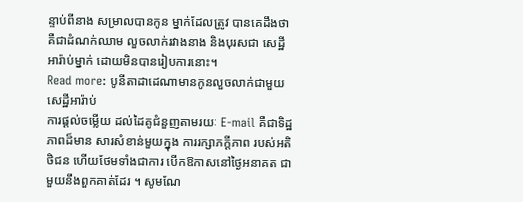ន្ទាប់ពីនាង សម្រាលបានកូន ម្នាក់ដែលត្រូវ បានគេដឹងថា គឺជាដំណក់ឈាម លួចលាក់រវាងនាង និងបុរសជា សេដ្ឋីអារ៉ាប់ម្នាក់ ដោយមិនបានរៀបការនោះ។
Read more: បូនីតាដាដេណាមានកូនលួចលាក់ជាមួយសេដ្ឋីអារ៉ាប់
ការផ្តល់ចម្លើយ ដល់ដៃគូជំនួញតាមរយៈ E-mail គឺជាទិដ្ឋភាពដ៏មាន សារសំខាន់មួយក្នុង ការរក្សាភក្តីភាព របស់អតិថិជន ហើយថែមទាំងជាការ បើកឱកាសនៅថ្ងៃអនាគត ជាមួយនឹងពួកគាត់ដែរ ។ សូមណែ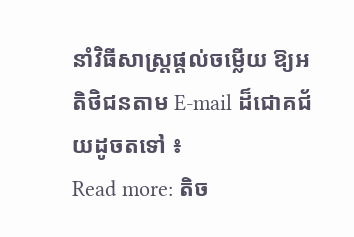នាំវិធីសាស្ត្រផ្តល់ចម្លើយ ឱ្យអតិថិជនតាម E-mail ដ៏ជោគជ័យដូចតទៅ ៖
Read more: តិច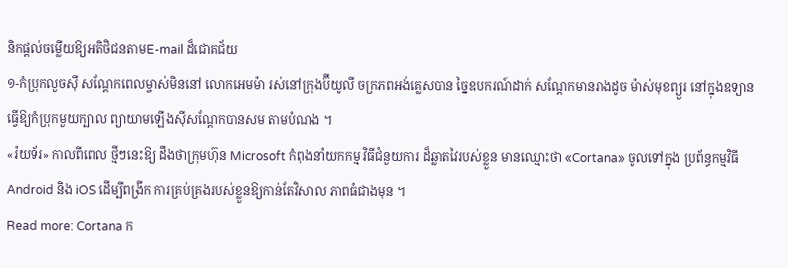និកផ្តល់ចម្លើយឱ្យអតិថិជនតាមE-mail ដ៏ជោគជ័យ
១-កំប្រុកលួចស៊ី សណ្តែកពេលម្ចាស់មិននៅ លោកអេមម៉ា រស់នៅក្រុងប៊ីយូលី ចក្រភពអង់គ្លេសបាន ច្នៃឧបករណ៍ដាក់ សណ្តែកមានរាងដូច ម៉ាស់មុខព្យួរ នៅក្នុងឧទ្យាន ធ្វើឱ្យកំប្រុកមួយក្បាល ព្យាយាមឡើងស៊ីសណ្តែកបានសម តាមបំណង ។
«រ៉យទ័រ» កាលពីពេល ថ្មីៗនេះឱ្យ ដឹងថាក្រុមហ៊ុន Microsoft កំពុងនាំយកកម្ម វិធីជំនួយការ ដ៏ឆ្លាតវៃរបស់ខ្លួន មានឈ្មោះថា «Cortana» ចូលទៅក្នុង ប្រព័ន្ធកម្មវិធី Android និង iOS ដើម្បីពង្រីក ការគ្រប់គ្រងរបស់ខ្លួនឱ្យកាន់តែវិសាល ភាពធំជាងមុន ។
Read more: Cortana ក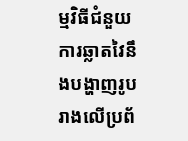ម្មវិធីជំនួយការឆ្លាតវៃនឹងបង្ហាញរូបរាងលើប្រព័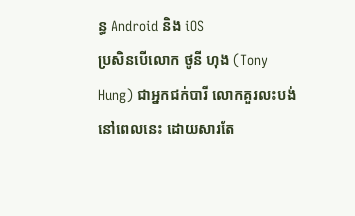ន្ធ Android និង iOS
ប្រសិនបើលោក ថូនី ហុង (Tony Hung) ជាអ្នកជក់បារី លោកគួរលះបង់ នៅពេលនេះ ដោយសារតែ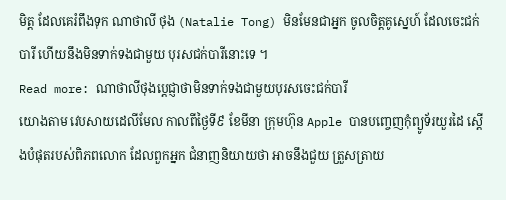មិត្ត ដែលគេរំពឹងទុក ណាថាលី ថុង (Natalie Tong) មិនមែនជាអ្នក ចូលចិត្តគូស្នេហ៍ ដែលចេះជក់បារី ហើយនឹងមិនទាក់ទងជាមួយ បុរសជក់បារីនោះទេ ។
Read more: ណាថាលីថុងប្តេជ្ញាថាមិនទាក់ទងជាមួយបុរសចេះជក់បារី
យោងតាម វេបសាយដេលីមែល កាលពីថ្ងៃទី៩ ខែមីនា ក្រុមហ៊ុន Apple បានបញ្ចេញកុំព្យូទ័រយួរដៃ ស្ដើងបំផុតរបស់ពិភពលោក ដែលពួកអ្នក ជំនាញនិយាយថា អាចនឹងជួយ ត្រួសត្រាយ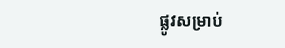ផ្លូវសម្រាប់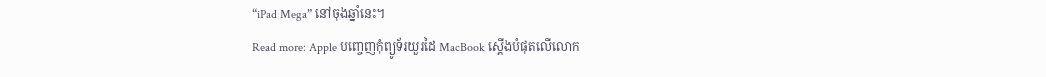“iPad Mega” នៅចុងឆ្នាំនេះ។
Read more: Apple បញ្ចេញកុំព្យូទ័រយួរដៃ MacBook ស្ដើងបំផុតលើលោក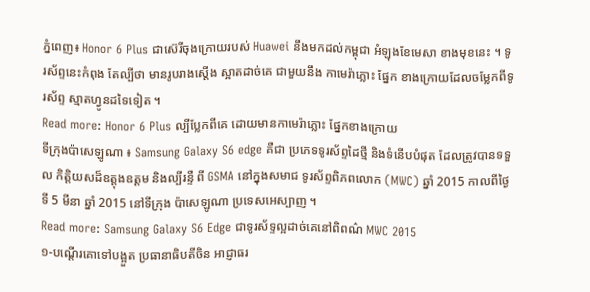ភ្នំពេញ៖ Honor 6 Plus ជាស៊េរីចុងក្រោយរបស់ Huawei នឹងមកដល់កម្ពុជា អំឡុងខែមេសា ខាងមុខនេះ ។ ទូរស័ព្ទនេះកំពុង តែល្បីថា មានរូបរាងស្តើង ស្អាតដាច់គេ ជាមួយនឹង កាមេរ៉ាភ្លោះ ផ្នែក ខាងក្រោយដែលចម្លែកពីទូរស័ព្ទ ស្មាតហ្វូនដទៃទៀត ។
Read more: Honor 6 Plus ល្បីប្លែកពីគេ ដោយមានកាមេរ៉ាភ្លោះ ផ្នែកខាងក្រោយ
ទីក្រុងប៉ាសេឡូណា ៖ Samsung Galaxy S6 edge គឺជា ប្រភេទទូរស័ព្ទដៃថ្មី និងទំនើបបំផុត ដែលត្រូវបានទទួល កិត្តិយសដ៏ឧត្តុងឧត្តម និងល្បីរន្ទឺ ពី GSMA នៅក្នុងសមាជ ទូរស័ព្ទពិភពលោក (MWC) ឆ្នាំ 2015 កាលពីថ្ងៃទី 5 មីនា ឆ្នាំ 2015 នៅទីក្រុង ប៉ាសេឡូណា ប្រទេសអេស្បាញ ។
Read more: Samsung Galaxy S6 Edge ជាទូរស័ទ្ទល្អដាច់គេនៅពិពណ៌ MWC 2015
១-បណ្តើរគោទៅបង្អួត ប្រធានាធិបតីចិន អាជ្ញាធរ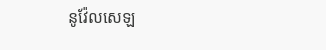នូវ៉ែលសេឡ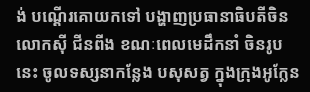ង់ បណ្តើរគោយកទៅ បង្ហាញប្រធានាធិបតីចិន លោកស៊ី ជីនពីង ខណៈពេលមេដឹកនាំ ចិនរូបនេះ ចូលទស្សនាកន្លែង បសុសត្វ ក្នុងក្រុងអូក្លែន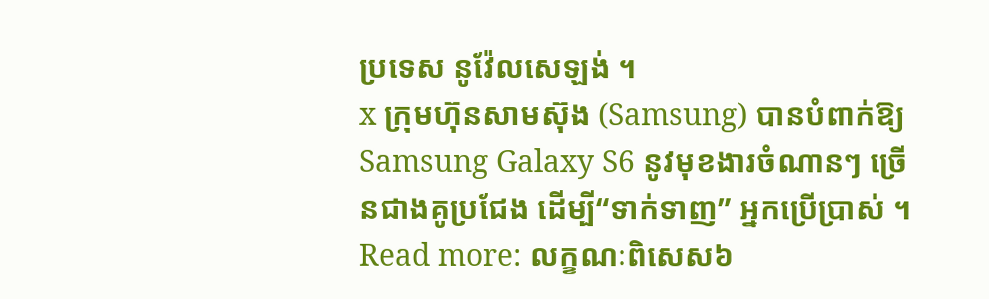ប្រទេស នូវ៉ែលសេឡង់ ។
x ក្រុមហ៊ុនសាមស៊ុង (Samsung) បានបំពាក់ឱ្យ Samsung Galaxy S6 នូវមុខងារចំណានៗ ច្រើនជាងគូប្រជែង ដើម្បី“ទាក់ទាញ” អ្នកប្រើប្រាស់ ។
Read more: លក្ខណៈពិសេស៦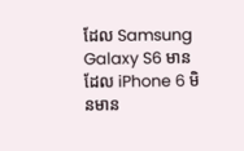ដែល Samsung Galaxy S6 មាន ដែល iPhone 6 មិនមាន